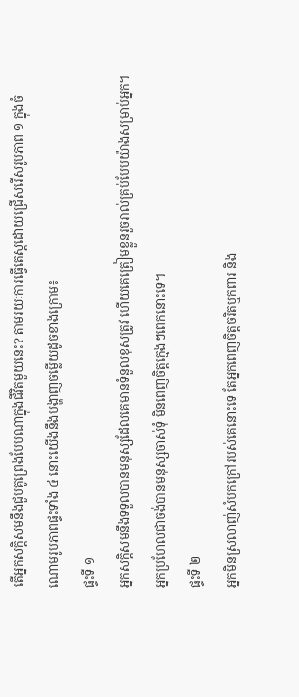តើអ្នកសក្ដិសមនឹងជួបគូព្រេងបែបណាក្នុងជីវិតមួយនេះ? តាមរយៈការធ្វើតេស្តដោយជ្រើសរើសរូបភាព ១ ក្នុងចំណោមរូបភាពផ្ទះទាំង ៤ នោះយើងនឹងបង្ហាញចម្លើយដូចខាងក្រោម៖
ផ្ទះទី ១
អ្នកសក្តិសមនឹងទទួលបានមនុស្សដែលគេមានទំនួលខុសត្រូវ ហើយគេត្រៀមខ្លួនរួចរាល់គ្រប់បែបយ៉ាងសម្រាប់អ្នក។ អ្នកប្រហែលជាចង់បានមនុស្សចាស់ទុំ មិនពេញចិត្តក្មេងៗពេកនោះទេ។
ផ្ទះទី ២
អ្នកមិនស្រលាញ់សំបកក្រៅរបស់គេនោះទេ តែអ្នកពេញចិត្តចរិតឬកពារ និង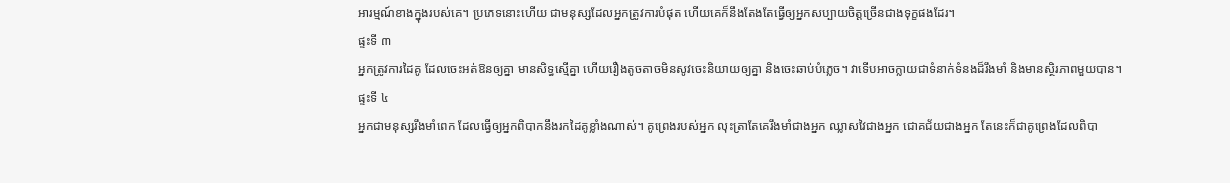អារម្មណ៍ខាងក្នុងរបស់គេ។ ប្រភេទនោះហើយ ជាមនុស្សដែលអ្នកត្រូវការបំផុត ហើយគេក៏នឹងតែងតែធ្វើឲ្យអ្នកសប្បាយចិត្តច្រើនជាងទុក្ខផងដែរ។
ផ្ទះទី ៣
អ្នកត្រូវការដៃគូ ដែលចេះអត់ឱនឲ្យគ្នា មានសិទ្ធស្មើគ្នា ហើយរឿងតូចតាចមិនសូវចេះនិយាយឲ្យគ្នា និងចេះឆាប់បំភ្លេច។ វាទើបអាចក្លាយជាទំនាក់ទំនងដ៏រឹងមាំ និងមានស្ថិរភាពមួយបាន។
ផ្ទះទី ៤
អ្នកជាមនុស្សរឹងមាំពេក ដែលធ្វើឲ្យអ្នកពិបាកនឹងរកដៃគូខ្លាំងណាស់។ គូព្រេងរបស់អ្នក លុះត្រាតែគេរឹងមាំជាងអ្នក ឈ្លាសវៃជាងអ្នក ជោគជ័យជាងអ្នក តែនេះក៏ជាគូព្រេងដែលពិបា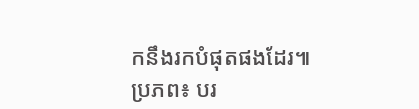កនឹងរកបំផុតផងដែរ៕
ប្រភព៖ បរ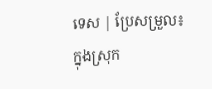ទេស | ប្រែសម្រួល៖ ក្នុងស្រុក